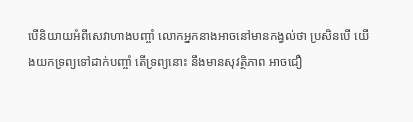បើនិយាយអំពីសេវាហាងបញ្ចាំ លោកអ្នកនាងអាចនៅមានកង្វល់ថា ប្រសិនបើ យើងយកទ្រព្យទៅដាក់បញ្ចាំ តើទ្រព្យនោះ នឹងមានសុវត្ថិភាព អាចជឿ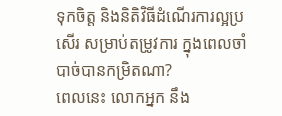ទុកចិត្ត និងនិតិវិធីដំណើរការល្អប្រសើរ សម្រាប់តម្រូវការ ក្នុងពេលចាំបាច់បានកម្រិតណា?
ពេលនេះ លោកអ្នក នឹង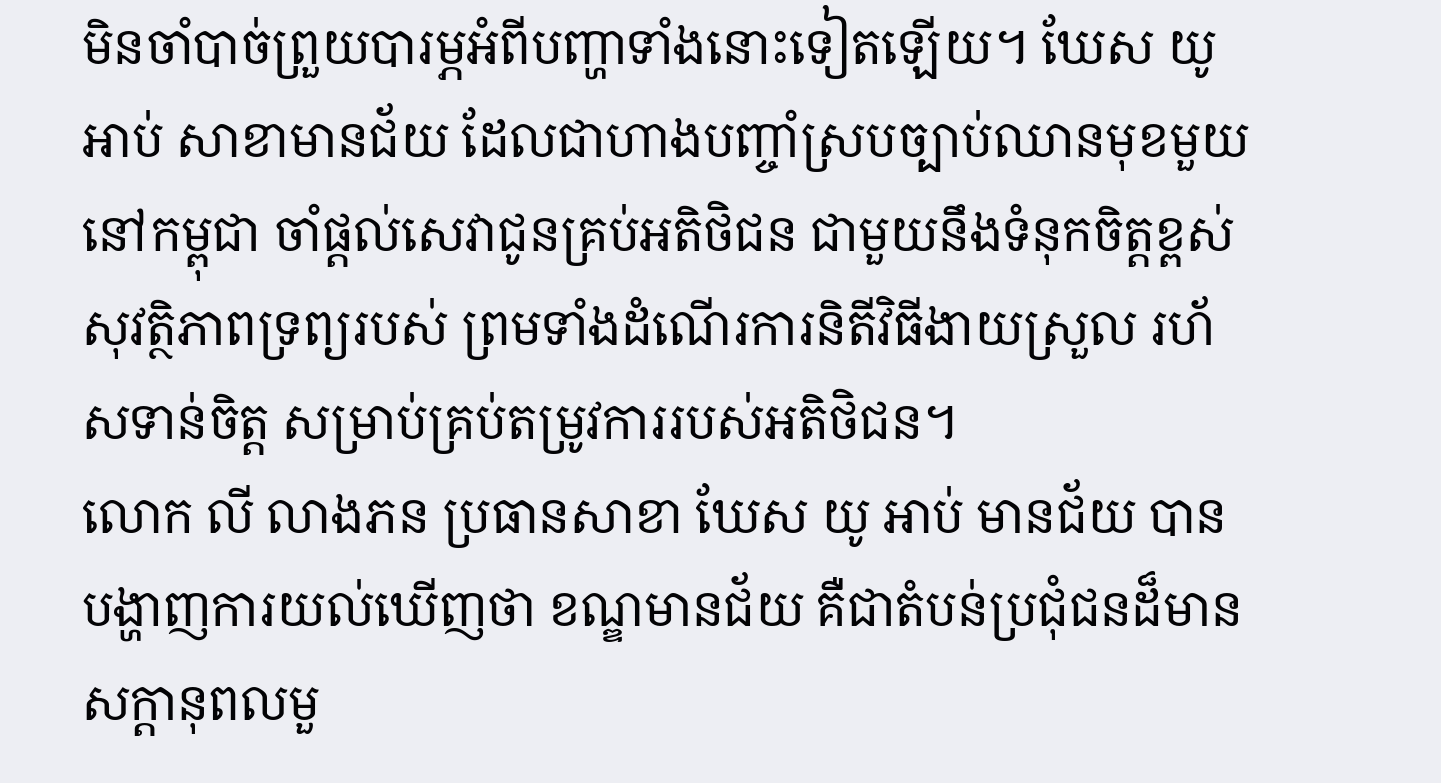មិនចាំបាច់ព្រួយបារម្ភអំពីបញ្ហាទាំងនោះទៀតឡើយ។ ឃែស យូ អាប់ សាខាមានជ័យ ដែលជាហាងបញ្ចាំស្របច្បាប់ឈានមុខមួយនៅកម្ពុជា ចាំផ្ដល់សេវាជូនគ្រប់អតិថិជន ជាមួយនឹងទំនុកចិត្តខ្ពស់ សុវត្ថិភាពទ្រព្យរបស់ ព្រមទាំងដំណើរការនិតីវិធីងាយស្រួល រហ័សទាន់ចិត្ត សម្រាប់គ្រប់តម្រូវការរបស់អតិថិជន។
លោក លី លាងភន ប្រធានសាខា ឃែស យូ អាប់ មានជ័យ បានបង្ហាញការយល់ឃើញថា ខណ្ឌមានជ័យ គឺជាតំបន់ប្រជុំជនដ៏មានសក្ដានុពលមួ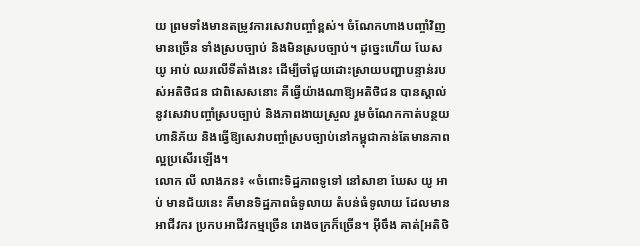យ ព្រមទាំងមានតម្រូវការសេវាបញ្ចាំខ្ពស់។ ចំណែកហាងបញ្ចាំវិញ មានច្រើន ទាំងស្របច្បាប់ និងមិនស្របច្បាប់។ ដូច្នេះហើយ ឃែស យូ អាប់ ឈរលើទីតាំងនេះ ដើម្បីចាំជួយដោះស្រាយបញ្ហាបន្ទាន់របស់អតិថិជន ជាពិសេសនោះ គឺធ្វើយ៉ាងណាឱ្យអតិថិជន បានស្គាល់នូវសេវាបញ្ចាំស្របច្បាប់ និងភាពងាយស្រួល រួមចំណែកកាត់បន្ថយហានិភ័យ និងធ្វើឱ្យសេវាបញ្ចាំស្របច្បាប់នៅកម្ពុជាកាន់តែមានភាពល្អប្រសើរឡើង។
លោក លី លាងភន៖ «ចំពោះទិដ្ឋភាពទូទៅ នៅសាខា ឃែស យូ អាប់ មានជ័យនេះ គឺមានទិដ្ឋភាពធំទូលាយ តំបន់ធំទូលាយ ដែលមានអាជីវករ ប្រកបអាជីវកម្មច្រើន រោងចក្រក៏ច្រើន។ អ៊ីចឹង គាត់[អតិថិ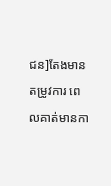ជន]តែងមានតម្រូវការ ពេលគាត់មានកា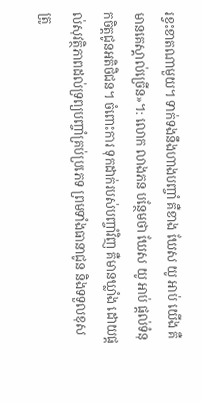រខ្វះខាតណាមួយ។ ទាក់ទងនឹងហាងបញ្ចាំ គឺខាង ឃែស យូ អាប់ យើង គឺមានគេស្គាល់ច្រើន»។: លោក លាងភន បន្ថែមថា ឃែស យូ អាប់ ផ្ដល់ទំនុកចិត្តជូនអតិថិជន។ ចំពោះការ ទុកដាក់របស់បញ្ចាំវិញ គឺមានឃ្លាំង ដោយផ្ដល់សុវត្ថិភាពដល់ទ្រព្យបញ្ចាំគ្រប់ប្រភេទ ព្រមទាំងធានាជូន និងទទួលខុសត្រូ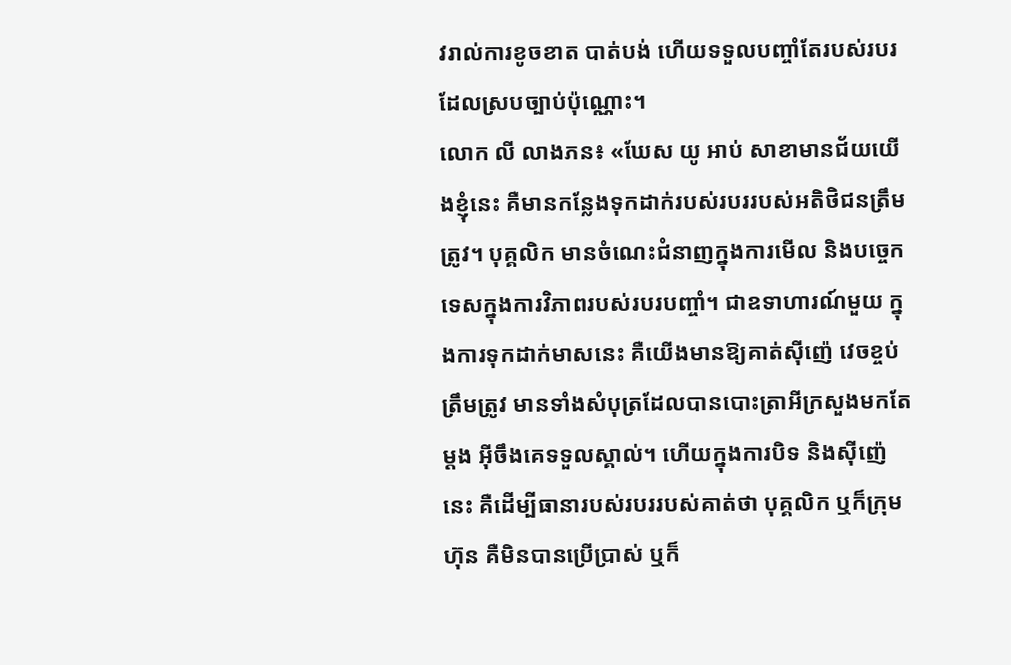វរាល់ការខូចខាត បាត់បង់ ហើយទទួលបញ្ចាំតែរបស់របរដែលស្របច្បាប់ប៉ុណ្ណោះ។
លោក លី លាងភន៖ «ឃែស យូ អាប់ សាខាមានជ័យយើងខ្ញុំនេះ គឺមានកន្លែងទុកដាក់របស់របររបស់អតិថិជនត្រឹមត្រូវ។ បុគ្គលិក មានចំណេះជំនាញក្នុងការមើល និងបច្ចេកទេសក្នុងការវិភាពរបស់របរបញ្ចាំ។ ជាឧទាហារណ៍មួយ ក្នុងការទុកដាក់មាសនេះ គឺយើងមានឱ្យគាត់ស៊ីញ៉េ វេចខ្ចប់ត្រឹមត្រូវ មានទាំងសំបុត្រដែលបានបោះត្រាអីក្រសួងមកតែម្ដង អ៊ីចឹងគេទទួលស្គាល់។ ហើយក្នុងការបិទ និងស៊ីញ៉េនេះ គឺដើម្បីធានារបស់របររបស់គាត់ថា បុគ្គលិក ឬក៏ក្រុមហ៊ុន គឺមិនបានប្រើប្រាស់ ឬក៏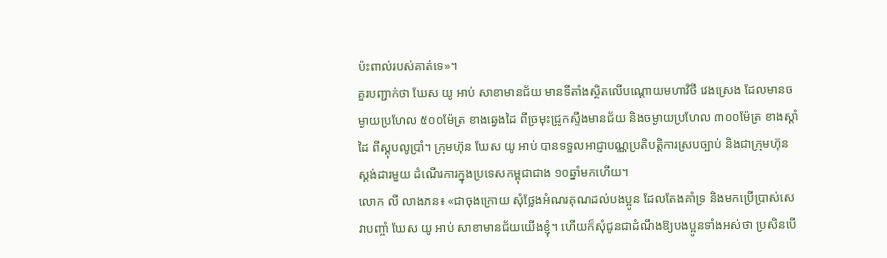ប៉ះពាល់របស់គាត់ទេ»។
គួរបញ្ជាក់ថា ឃែស យូ អាប់ សាខាមានជ័យ មានទីតាំងស្ថិតលើបណ្ដោយមហាវិថី វេងស្រេង ដែលមានចម្ងាយប្រហែល ៥០០ម៉ែត្រ ខាងឆ្វេងដៃ ពីច្រមុះជ្រូកស្ទឹងមានជ័យ និងចម្ងាយប្រហែល ៣០០ម៉ែត្រ ខាងស្ដាំដៃ ពីស្ដុបលូប្រាំ។ ក្រុមហ៊ុន ឃែស យូ អាប់ បានទទួលអាជ្ញាបណ្ណប្រតិបត្តិការស្របច្បាប់ និងជាក្រុមហ៊ុនស្ដង់ដារមួយ ដំណើរការក្នុងប្រទេសកម្ពុជាជាង ១០ឆ្នាំមកហើយ។
លោក លី លាងភន៖ «ជាចុងក្រោយ សុំថ្លែងអំណរគុណដល់បងប្អូន ដែលតែងគាំទ្រ និងមកប្រើប្រាស់សេវាបញ្ចាំ ឃែស យូ អាប់ សាខាមានជ័យយើងខ្ញុំ។ ហើយក៏សុំជូនជាដំណឹងឱ្យបងប្អូនទាំងអស់ថា ប្រសិនបើ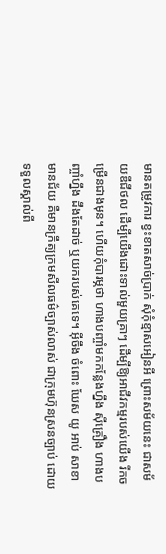មានតម្រូវការ ខ្វះខាតសាច់ប្រាក់ សុំកុំខ្មាសអៀនអី ព្រោះសម័យនេះ ជាសម័យឌីជីថល ដើម្បីយើងដោះទាល់មួយគ្រាៗ ដើម្បីឱ្យអាជីវកម្មរបស់យើង រីកចម្រើនជាងមុន។ ហើយកុំបារម្ភថា ហាងបញ្ចាំមកកន្លែងហ្នឹង ស៊ីគ្រឿង ហាងបញ្ចាំហ្នឹង ដឹងតែដាច់ ឬយករបស់គេទេ។ អ៊ីចឹង ចំពោះ ឃែស យូ អាប់ សាខាមានជ័យ គឺមានក្រឹត្យក្រមសីលធម៌ច្បាស់លាស់ ជាក្រុមហ៊ុនស្រនច្បាប់ ដោយទទួលស្គាល់ពី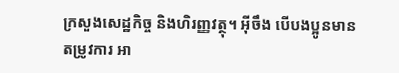ក្រសួងសេដ្ឋកិច្ច និងហិរញ្ញវត្ថុ។ អ៊ីចឹង បើបងប្អូនមានតម្រូវការ អា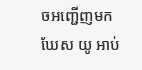ចអញ្ជើញមក ឃែស យូ អាប់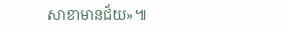សាខាមានជ័យ»៕